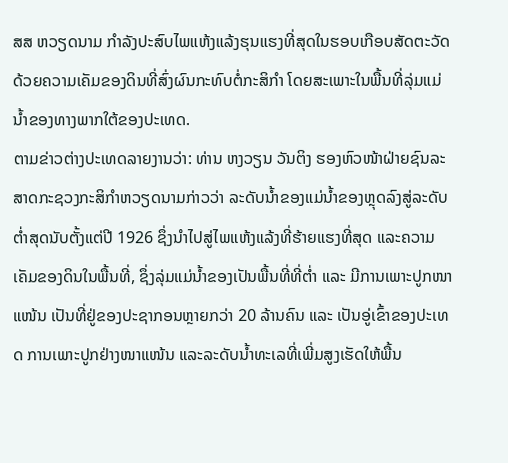ສສ ຫວຽດນາມ ກຳລັງປະສົບໄພແຫ້ງແລ້ງຮຸນແຮງທີ່ສຸດໃນຮອບເກືອບສັດຕະວັດ ດ້ວຍຄວາມເຄັມຂອງດິນທີ່ສົ່ງຜົນກະທົບຕໍ່ກະສິກຳ ໂດຍສະເພາະໃນພື້ນທີ່ລຸ່ມແມ່ນ້ຳຂອງທາງພາກໃຕ້ຂອງປະເທດ.
ຕາມຂ່າວຕ່າງປະເທດລາຍງານວ່າ: ທ່ານ ຫງວຽນ ວັນຕິງ ຮອງຫົວໜ້າຝ່າຍຊົນລະສາດກະຊວງກະສິກຳຫວຽດນາມກ່າວວ່າ ລະດັບນ້ຳຂອງແມ່ນ້ຳຂອງຫຼຸດລົງສູ່ລະດັບຕ່ຳສຸດນັບຕັ້ງແຕ່ປີ 1926 ຊຶ່ງນຳໄປສູ່ໄພແຫ້ງແລ້ງທີ່ຮ້າຍແຮງທີ່ສຸດ ແລະຄວາມເຄັມຂອງດິນໃນພື້ນທີ່, ຊຶ່ງລຸ່ມແມ່ນ້ຳຂອງເປັນພື້ນທີ່ທີ່ຕ່ຳ ແລະ ມີການເພາະປູກໜາແໜ້ນ ເປັນທີ່ຢູ່ຂອງປະຊາກອນຫຼາຍກວ່າ 20 ລ້ານຄົນ ແລະ ເປັນອູ່ເຂົ້າຂອງປະເທດ ການເພາະປູກຢ່າງໜາແໜ້ນ ແລະລະດັບນ້ຳທະເລທີ່ເພີ່ມສູງເຮັດໃຫ້ພື້ນ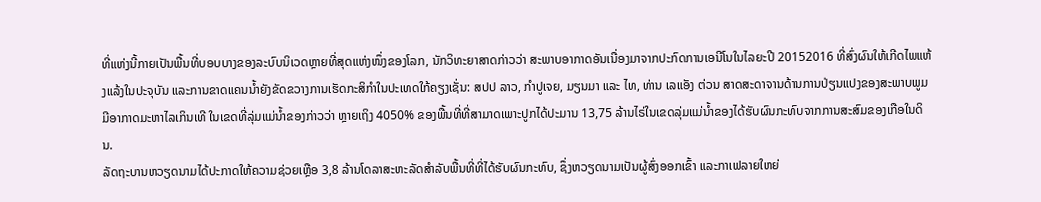ທີ່ແຫ່ງນີ້ກາຍເປັນພື້ນທີ່ບອບບາງຂອງລະບົບນິເວດຫຼາຍທີ່ສຸດແຫ່ງໜຶ່ງຂອງໂລກ, ນັກວິທະຍາສາດກ່າວວ່າ ສະພາບອາກາດອັນເນື່ອງມາຈາກປະກົດການເອນີໂນໃນໄລຍະປີ 20152016 ທີ່ສົ່ງຜົນໃຫ້ເກີດໄພແຫ້ງແລ້ງໃນປະຈຸບັນ ແລະການຂາດແຄນນ້ຳຍັງຂັດຂວາງການເຮັດກະສິກຳໃນປະເທດໃກ້ຄຽງເຊັ່ນ: ສປປ ລາວ, ກຳປູເຈຍ, ມຽນມາ ແລະ ໄທ, ທ່ານ ເລແອັງ ຕ່ວນ ສາດສະດາຈານດ້ານການປ່ຽນແປງຂອງສະພາບພູມມີອາກາດມະຫາໄລເກິນເທີ ໃນເຂດທີ່ລຸ່ມແມ່ນ້ຳຂອງກ່າວວ່າ ຫຼາຍເຖິງ 4050% ຂອງພື້ນທີ່ທີ່ສາມາດເພາະປູກໄດ້ປະມານ 13,75 ລ້ານໄຣ່ໃນເຂດລຸ່ມແມ່ນ້ຳຂອງໄດ້ຮັບຜົນກະທົບຈາກການສະສົມຂອງເກືອໃນດິນ.
ລັດຖະບານຫວຽດນາມໄດ້ປະກາດໃຫ້ຄວາມຊ່ວຍເຫຼືອ 3,8 ລ້ານໂດລາສະຫະລັດສຳລັບພື້ນທີ່ທີ່ໄດ້ຮັບຜົນກະທົບ, ຊຶ່ງຫວຽດນາມເປັນຜູ້ສົ່ງອອກເຂົ້າ ແລະກາເຟລາຍໃຫຍ່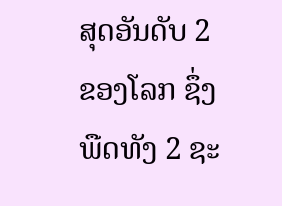ສຸດອັນດັບ 2 ຂອງໂລກ ຊຶ່ງພືດທັງ 2 ຊະ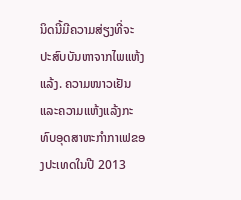ນິດນີ້ມີຄວາມສ່ຽງທີ່ຈະປະສົບບັນຫາຈາກໄພແຫ້ງແລ້ງ. ຄວາມໜາວເຢັນ ແລະຄວາມແຫ້ງແລ້ງກະທົບອຸດສາຫະກຳກາເຟຂອງປະເທດໃນປີ 2013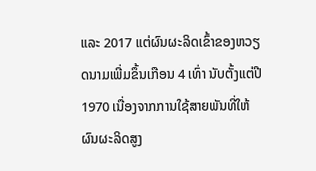ແລະ 2017 ແຕ່ຜົນຜະລິດເຂົ້າຂອງຫວຽດນາມເພີ່ມຂຶ້ນເກືອນ 4 ເທົ່າ ນັບຕັ້ງແຕ່ປີ 1970 ເນື່ອງຈາກການໃຊ້ສາຍພັນທີ່ໃຫ້ຜົນຜະລິດສູງ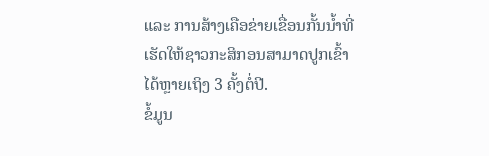ແລະ ການສ້າງເຄືອຂ່າຍເຂື່ອນກັ້ນນ້ຳທີ່ເຮັດໃຫ້ຊາວກະສິກອນສາມາດປູກເຂົ້າໄດ້ຫຼາຍເຖິງ 3 ຄັ້ງຕໍ່ປີ.
ຂໍ້ມູນ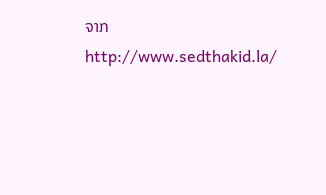ຈາກ http://www.sedthakid.la/